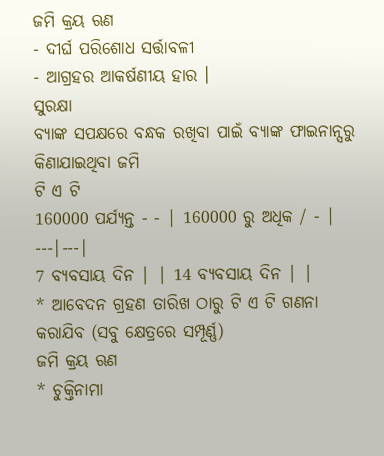ଜମି କ୍ରୟ ଋଣ
- ଦୀର୍ଘ ପରିଶୋଧ ସର୍ତ୍ତାବଳୀ
- ଆଗ୍ରହର ଆକର୍ଷଣୀୟ ହାର ।
ସୁରକ୍ଷା
ବ୍ୟାଙ୍କ ସପକ୍ଷରେ ବନ୍ଧକ ରଖିବା ପାଇଁ ବ୍ୟାଙ୍କ ଫାଇନାନ୍ସରୁ କିଣାଯାଇଥିବା ଜମି
ଟି ଏ ଟି
160000 ପର୍ଯ୍ୟନ୍ତ - - | 160000 ରୁ ଅଧିକ / - |
---|---|
7 ବ୍ୟବସାୟ ଦିନ | | 14 ବ୍ୟବସାୟ ଦିନ | |
* ଆବେଦନ ଗ୍ରହଣ ତାରିଖ ଠାରୁ ଟି ଏ ଟି ଗଣନା କରାଯିବ (ସବୁ କ୍ଷେତ୍ରରେ ସମ୍ପୂର୍ଣ୍ଣ)
ଜମି କ୍ରୟ ଋଣ
* ଚୁକ୍ତିନାମା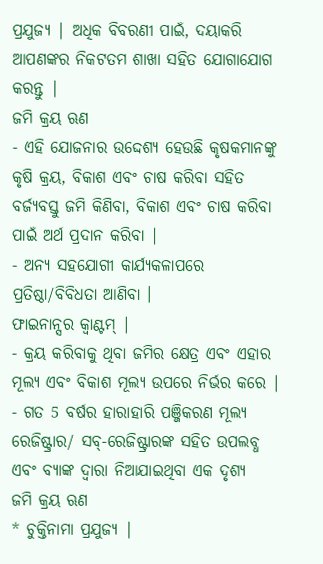ପ୍ରଯୁଜ୍ୟ | ଅଧିକ ବିବରଣୀ ପାଇଁ, ଦୟାକରି ଆପଣଙ୍କର ନିକଟତମ ଶାଖା ସହିତ ଯୋଗାଯୋଗ କରନ୍ତୁ |
ଜମି କ୍ରୟ ଋଣ
- ଏହି ଯୋଜନାର ଉଦ୍ଦେଶ୍ୟ ହେଉଛି କୃଷକମାନଙ୍କୁ କୃଷି କ୍ରୟ, ବିକାଶ ଏବଂ ଚାଷ କରିବା ସହିତ ବର୍ଜ୍ୟବସ୍ତୁ ଜମି କିଣିବା, ବିକାଶ ଏବଂ ଚାଷ କରିବା ପାଇଁ ଅର୍ଥ ପ୍ରଦାନ କରିବା |
- ଅନ୍ୟ ସହଯୋଗୀ କାର୍ଯ୍ୟକଳାପରେ ପ୍ରତିଷ୍ଠା/ବିବିଧତା ଆଣିବା ।
ଫାଇନାନ୍ସର କ୍ୱାଣ୍ଟମ୍ |
- କ୍ରୟ କରିବାକୁ ଥିବା ଜମିର କ୍ଷେତ୍ର ଏବଂ ଏହାର ମୂଲ୍ୟ ଏବଂ ବିକାଶ ମୂଲ୍ୟ ଉପରେ ନିର୍ଭର କରେ |
- ଗତ 5 ବର୍ଷର ହାରାହାରି ପଞ୍ଜିକରଣ ମୂଲ୍ୟ ରେଜିଷ୍ଟ୍ରାର/ ସବ୍-ରେଜିଷ୍ଟ୍ରାରଙ୍କ ସହିତ ଉପଲବ୍ଧ ଏବଂ ବ୍ୟାଙ୍କ ଦ୍ୱାରା ନିଆଯାଇଥିବା ଏକ ଦୃଶ୍ୟ
ଜମି କ୍ରୟ ଋଣ
* ଚୁକ୍ତିନାମା ପ୍ରଯୁଜ୍ୟ |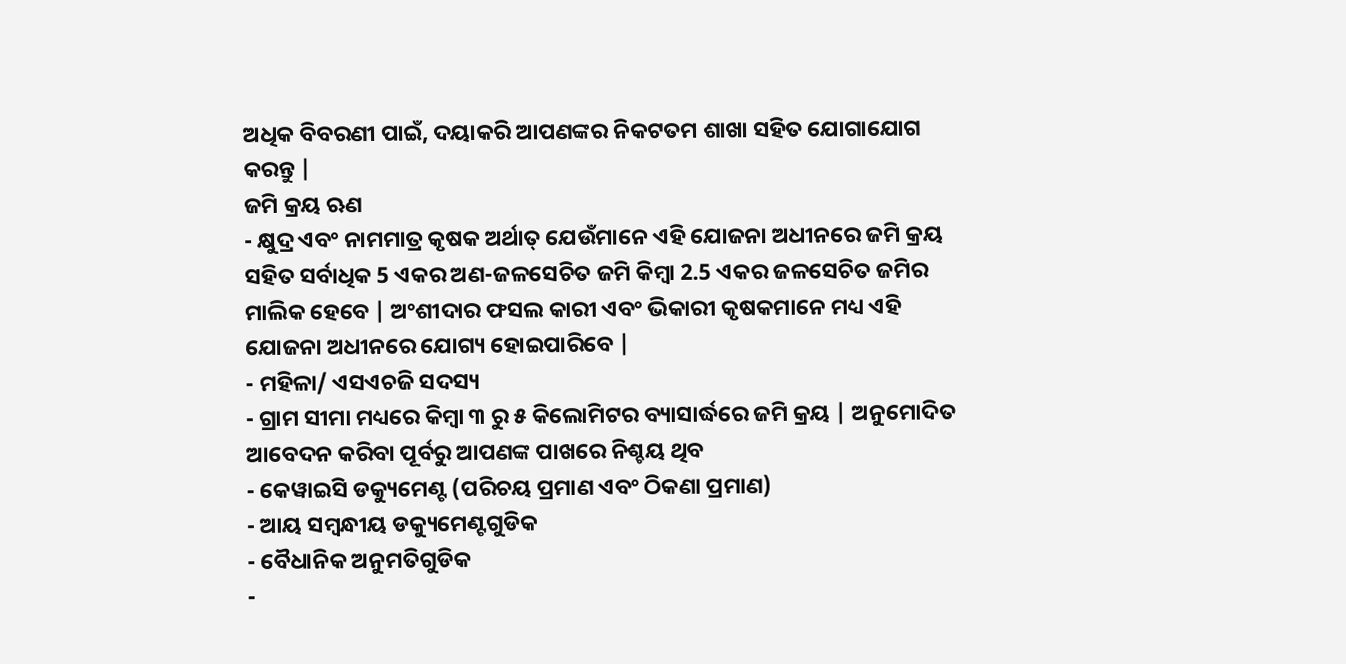ଅଧିକ ବିବରଣୀ ପାଇଁ, ଦୟାକରି ଆପଣଙ୍କର ନିକଟତମ ଶାଖା ସହିତ ଯୋଗାଯୋଗ କରନ୍ତୁ |
ଜମି କ୍ରୟ ଋଣ
- କ୍ଷୁଦ୍ର ଏବଂ ନାମମାତ୍ର କୃଷକ ଅର୍ଥାତ୍ ଯେଉଁମାନେ ଏହି ଯୋଜନା ଅଧୀନରେ ଜମି କ୍ରୟ ସହିତ ସର୍ବାଧିକ 5 ଏକର ଅଣ-ଜଳସେଚିତ ଜମି କିମ୍ବା 2.5 ଏକର ଜଳସେଚିତ ଜମିର ମାଲିକ ହେବେ | ଅଂଶୀଦାର ଫସଲ କାରୀ ଏବଂ ଭିକାରୀ କୃଷକମାନେ ମଧ୍ୟ ଏହି ଯୋଜନା ଅଧୀନରେ ଯୋଗ୍ୟ ହୋଇପାରିବେ |
- ମହିଳା/ ଏସଏଚଜି ସଦସ୍ୟ
- ଗ୍ରାମ ସୀମା ମଧ୍ୟରେ କିମ୍ବା ୩ ରୁ ୫ କିଲୋମିଟର ବ୍ୟାସାର୍ଦ୍ଧରେ ଜମି କ୍ରୟ | ଅନୁମୋଦିତ
ଆବେଦନ କରିବା ପୂର୍ବରୁ ଆପଣଙ୍କ ପାଖରେ ନିଶ୍ଚୟ ଥିବ
- କେୱାଇସି ଡକ୍ୟୁମେଣ୍ଟ (ପରିଚୟ ପ୍ରମାଣ ଏବଂ ଠିକଣା ପ୍ରମାଣ)
- ଆୟ ସମ୍ବନ୍ଧୀୟ ଡକ୍ୟୁମେଣ୍ଟଗୁଡିକ
- ବୈଧାନିକ ଅନୁମତିଗୁଡିକ
-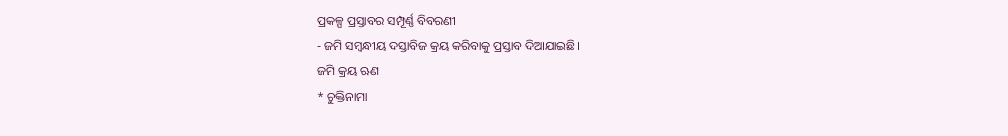ପ୍ରକଳ୍ପ ପ୍ରସ୍ତାବର ସମ୍ପୂର୍ଣ୍ଣ ବିବରଣୀ
- ଜମି ସମ୍ବନ୍ଧୀୟ ଦସ୍ତାବିଜ କ୍ରୟ କରିବାକୁ ପ୍ରସ୍ତାବ ଦିଆଯାଇଛି।
ଜମି କ୍ରୟ ଋଣ
* ଚୁକ୍ତିନାମା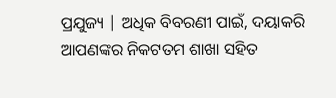ପ୍ରଯୁଜ୍ୟ | ଅଧିକ ବିବରଣୀ ପାଇଁ, ଦୟାକରି ଆପଣଙ୍କର ନିକଟତମ ଶାଖା ସହିତ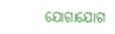ଯୋଗାଯୋଗ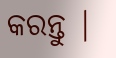କରନ୍ତୁ |